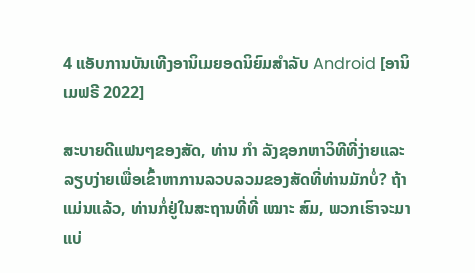4 ແອັບການບັນເທີງອານິເມຍອດນິຍົມສຳລັບ Android [ອານິເມຟຣີ 2022]

ສະບາຍດີແຟນໆຂອງສັດ, ທ່ານ ກຳ ລັງຊອກຫາວິທີທີ່ງ່າຍແລະລຽບງ່າຍເພື່ອເຂົ້າຫາການລວບລວມຂອງສັດທີ່ທ່ານມັກບໍ່? ຖ້າແມ່ນແລ້ວ, ທ່ານກໍ່ຢູ່ໃນສະຖານທີ່ທີ່ ເໝາະ ສົມ, ພວກເຮົາຈະມາແບ່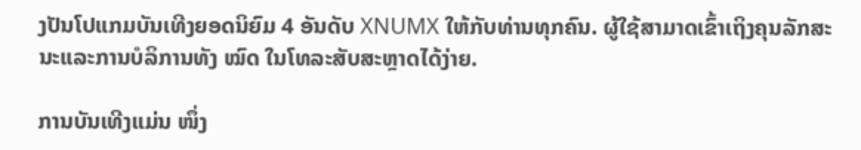ງປັນໂປແກມບັນເທີງຍອດນິຍົມ 4 ອັນດັບ XNUMX ໃຫ້ກັບທ່ານທຸກຄົນ. ຜູ້ໃຊ້ສາມາດເຂົ້າເຖິງຄຸນລັກສະນະແລະການບໍລິການທັງ ໝົດ ໃນໂທລະສັບສະຫຼາດໄດ້ງ່າຍ.

ການບັນເທີງແມ່ນ ໜຶ່ງ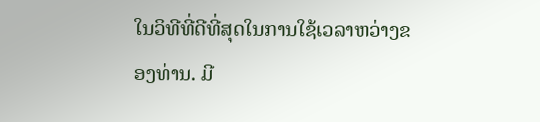ໃນວິທີທີ່ດີທີ່ສຸດໃນການໃຊ້ເວລາຫວ່າງຂອງທ່ານ. ມີ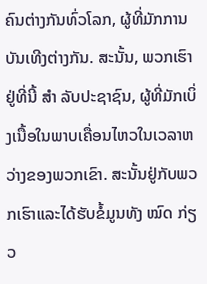ຄົນຕ່າງກັນທົ່ວໂລກ, ຜູ້ທີ່ມັກການບັນເທີງຕ່າງກັນ. ສະນັ້ນ, ພວກເຮົາຢູ່ທີ່ນີ້ ສຳ ລັບປະຊາຊົນ, ຜູ້ທີ່ມັກເບິ່ງເນື້ອໃນພາບເຄື່ອນໄຫວໃນເວລາຫວ່າງຂອງພວກເຂົາ. ສະນັ້ນຢູ່ກັບພວກເຮົາແລະໄດ້ຮັບຂໍ້ມູນທັງ ໝົດ ກ່ຽວ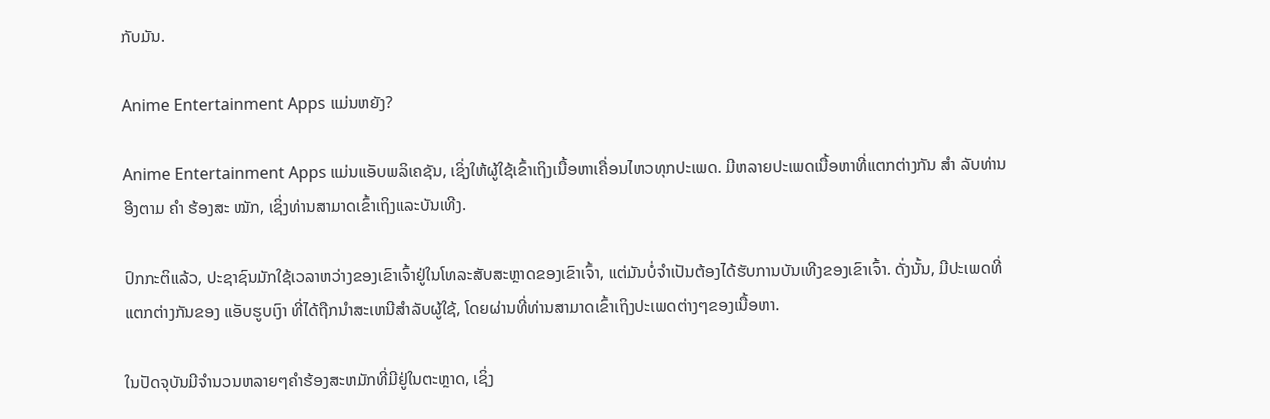ກັບມັນ.

Anime Entertainment Apps ແມ່ນຫຍັງ?

Anime Entertainment Apps ແມ່ນແອັບພລິເຄຊັນ, ເຊິ່ງໃຫ້ຜູ້ໃຊ້ເຂົ້າເຖິງເນື້ອຫາເຄື່ອນໄຫວທຸກປະເພດ. ມີຫລາຍປະເພດເນື້ອຫາທີ່ແຕກຕ່າງກັນ ສຳ ລັບທ່ານອີງຕາມ ຄຳ ຮ້ອງສະ ໝັກ, ເຊິ່ງທ່ານສາມາດເຂົ້າເຖິງແລະບັນເທີງ.

ປົກກະຕິແລ້ວ, ປະຊາຊົນມັກໃຊ້ເວລາຫວ່າງຂອງເຂົາເຈົ້າຢູ່ໃນໂທລະສັບສະຫຼາດຂອງເຂົາເຈົ້າ, ແຕ່ມັນບໍ່ຈໍາເປັນຕ້ອງໄດ້ຮັບການບັນເທີງຂອງເຂົາເຈົ້າ. ດັ່ງນັ້ນ, ມີປະເພດທີ່ແຕກຕ່າງກັນຂອງ ແອັບຮູບເງົາ ທີ່ໄດ້ຖືກນໍາສະເຫນີສໍາລັບຜູ້ໃຊ້, ໂດຍຜ່ານທີ່ທ່ານສາມາດເຂົ້າເຖິງປະເພດຕ່າງໆຂອງເນື້ອຫາ.

ໃນປັດຈຸບັນມີຈໍານວນຫລາຍໆຄໍາຮ້ອງສະຫມັກທີ່ມີຢູ່ໃນຕະຫຼາດ, ເຊິ່ງ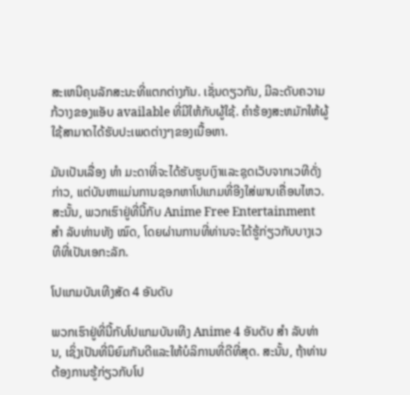ສະເຫນີຄຸນລັກສະນະທີ່ແຕກຕ່າງກັນ. ເຊັ່ນດຽວກັນ, ມີລະດັບຄວາມກ້ວາງຂອງແອັບ available ທີ່ມີໃຫ້ກັບຜູ້ໃຊ້. ຄໍາຮ້ອງສະຫມັກໃຫ້ຜູ້ໃຊ້ສາມາດໄດ້ຮັບປະເພດຕ່າງໆຂອງເນື້ອຫາ.

ມັນເປັນເລື່ອງ ທຳ ມະດາທີ່ຈະໄດ້ຮັບຮູບເງົາແລະຊຸດເວັບຈາກເວທີດັ່ງກ່າວ, ແຕ່ບັນຫາແມ່ນການຊອກຫາໂປແກມທີ່ອີງໃສ່ພາບເຄື່ອນໄຫວ. ສະນັ້ນ, ພວກເຮົາຢູ່ທີ່ນີ້ກັບ Anime Free Entertainment ສຳ ລັບທ່ານທັງ ໝົດ, ໂດຍຜ່ານການທີ່ທ່ານຈະໄດ້ຮູ້ກ່ຽວກັບບາງເວທີທີ່ເປັນເອກະລັກ.

ໂປແກມບັນເທີງສັດ 4 ອັນດັບ

ພວກເຮົາຢູ່ທີ່ນີ້ກັບໂປແກມບັນເທີງ Anime 4 ອັນດັບ ສຳ ລັບທ່ານ, ເຊິ່ງເປັນທີ່ນິຍົມກັນດີແລະໃຫ້ບໍລິການທີ່ດີທີ່ສຸດ. ສະນັ້ນ, ຖ້າທ່ານຕ້ອງການຮູ້ກ່ຽວກັບໂປ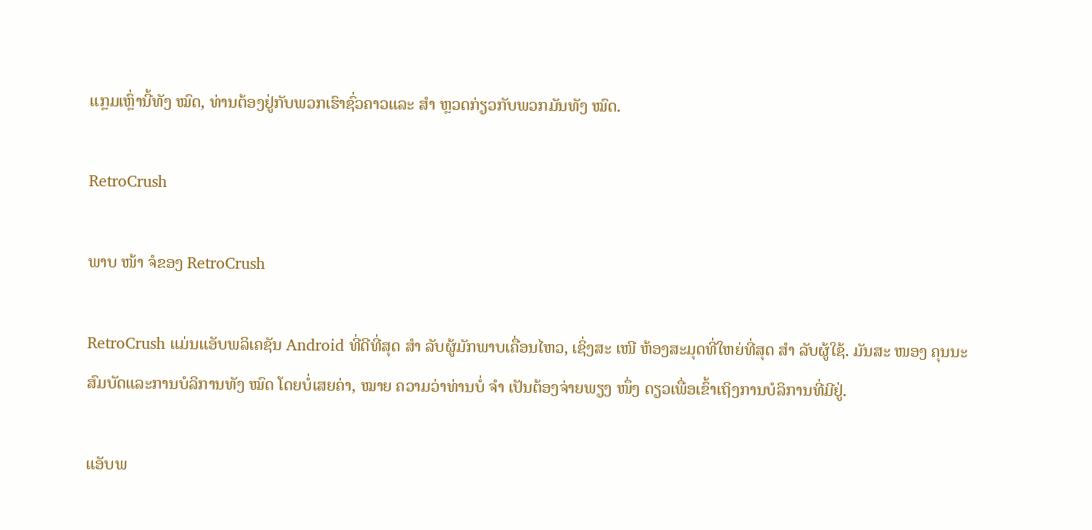ແກຼມເຫຼົ່ານີ້ທັງ ໝົດ, ທ່ານຕ້ອງຢູ່ກັບພວກເຮົາຊົ່ວຄາວແລະ ສຳ ຫຼວດກ່ຽວກັບພວກມັນທັງ ໝົດ.

RetroCrush

ພາບ ໜ້າ ຈໍຂອງ RetroCrush

RetroCrush ແມ່ນແອັບພລິເຄຊັນ Android ທີ່ດີທີ່ສຸດ ສຳ ລັບຜູ້ມັກພາບເຄື່ອນໄຫວ, ເຊິ່ງສະ ເໜີ ຫ້ອງສະມຸດທີ່ໃຫຍ່ທີ່ສຸດ ສຳ ລັບຜູ້ໃຊ້. ມັນສະ ໜອງ ຄຸນນະສົມບັດແລະການບໍລິການທັງ ໝົດ ໂດຍບໍ່ເສຍຄ່າ, ໝາຍ ຄວາມວ່າທ່ານບໍ່ ຈຳ ເປັນຕ້ອງຈ່າຍພຽງ ໜຶ່ງ ດຽວເພື່ອເຂົ້າເຖິງການບໍລິການທີ່ມີຢູ່.

ແອັບພ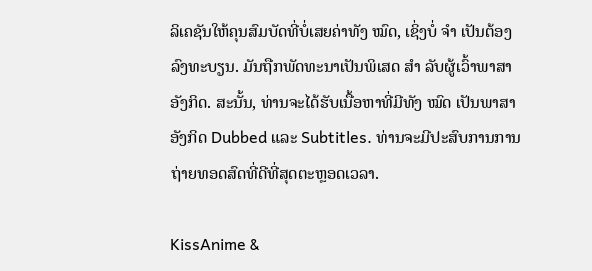ລິເຄຊັນໃຫ້ຄຸນສົມບັດທີ່ບໍ່ເສຍຄ່າທັງ ໝົດ, ເຊິ່ງບໍ່ ຈຳ ເປັນຕ້ອງລົງທະບຽນ. ມັນຖືກພັດທະນາເປັນພິເສດ ສຳ ລັບຜູ້ເວົ້າພາສາອັງກິດ. ສະນັ້ນ, ທ່ານຈະໄດ້ຮັບເນື້ອຫາທີ່ມີທັງ ໝົດ ເປັນພາສາອັງກິດ Dubbed ແລະ Subtitles. ທ່ານຈະມີປະສົບການການຖ່າຍທອດສົດທີ່ດີທີ່ສຸດຕະຫຼອດເວລາ.

KissAnime &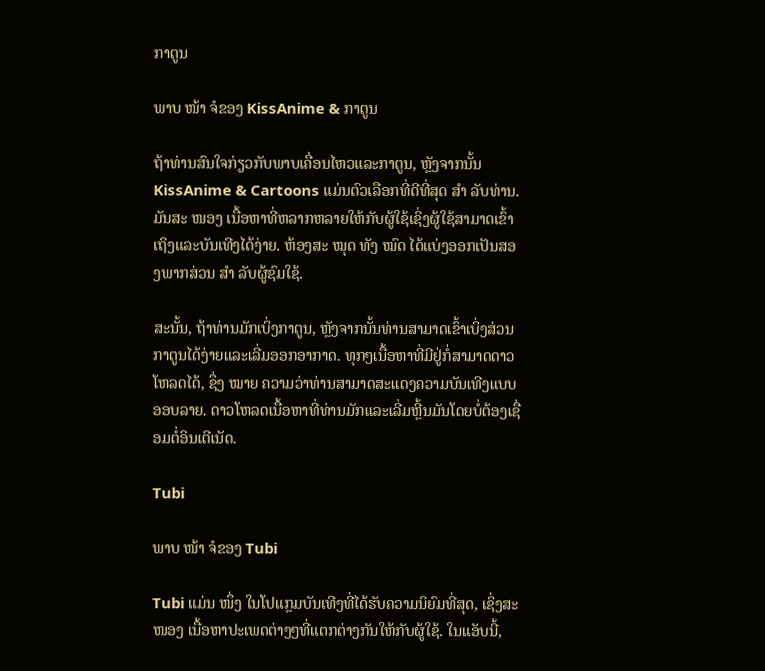ກາຕູນ

ພາບ ໜ້າ ຈໍຂອງ KissAnime & ກາຕູນ

ຖ້າທ່ານສົນໃຈກ່ຽວກັບພາບເຄື່ອນໄຫວແລະກາຕູນ, ຫຼັງຈາກນັ້ນ KissAnime & Cartoons ແມ່ນຕົວເລືອກທີ່ດີທີ່ສຸດ ສຳ ລັບທ່ານ. ມັນສະ ໜອງ ເນື້ອຫາທີ່ຫລາກຫລາຍໃຫ້ກັບຜູ້ໃຊ້ເຊິ່ງຜູ້ໃຊ້ສາມາດເຂົ້າເຖິງແລະບັນເທີງໄດ້ງ່າຍ. ຫ້ອງສະ ໝຸດ ທັງ ໝົດ ໄດ້ແບ່ງອອກເປັນສອງພາກສ່ວນ ສຳ ລັບຜູ້ຊົມໃຊ້.

ສະນັ້ນ, ຖ້າທ່ານມັກເບິ່ງກາຕູນ, ຫຼັງຈາກນັ້ນທ່ານສາມາດເຂົ້າເບິ່ງສ່ວນກາຕູນໄດ້ງ່າຍແລະເລີ່ມອອກອາກາດ. ທຸກໆເນື້ອຫາທີ່ມີຢູ່ກໍ່ສາມາດດາວໂຫລດໄດ້, ຊຶ່ງ ໝາຍ ຄວາມວ່າທ່ານສາມາດສະແດງຄວາມບັນເທີງແບບອອບລາຍ. ດາວໂຫລດເນື້ອຫາທີ່ທ່ານມັກແລະເລີ່ມຫຼີ້ນມັນໂດຍບໍ່ຕ້ອງເຊື່ອມຕໍ່ອິນເຕີເນັດ.

Tubi

ພາບ ໜ້າ ຈໍຂອງ Tubi

Tubi ແມ່ນ ໜຶ່ງ ໃນໂປແກຼມບັນເທີງທີ່ໄດ້ຮັບຄວາມນິຍົມທີ່ສຸດ, ເຊິ່ງສະ ໜອງ ເນື້ອຫາປະເພດຕ່າງໆທີ່ແຕກຕ່າງກັນໃຫ້ກັບຜູ້ໃຊ້. ໃນແອັບນີ້,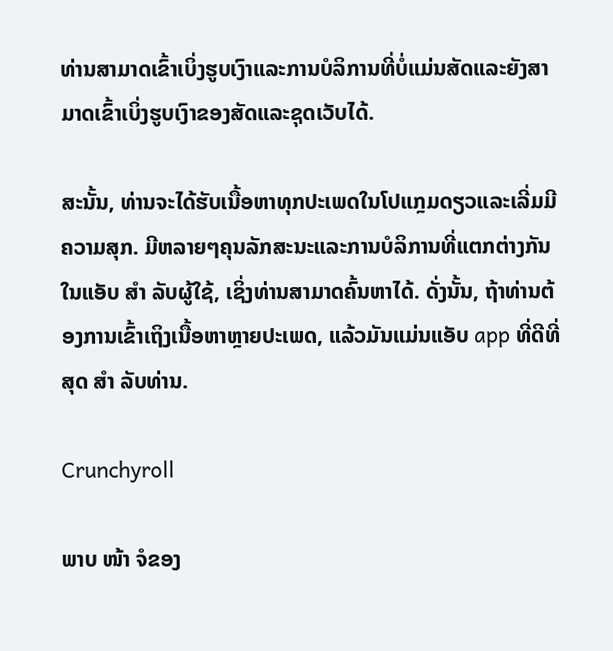ທ່ານສາມາດເຂົ້າເບິ່ງຮູບເງົາແລະການບໍລິການທີ່ບໍ່ແມ່ນສັດແລະຍັງສາມາດເຂົ້າເບິ່ງຮູບເງົາຂອງສັດແລະຊຸດເວັບໄດ້.

ສະນັ້ນ, ທ່ານຈະໄດ້ຮັບເນື້ອຫາທຸກປະເພດໃນໂປແກຼມດຽວແລະເລີ່ມມີຄວາມສຸກ. ມີຫລາຍໆຄຸນລັກສະນະແລະການບໍລິການທີ່ແຕກຕ່າງກັນໃນແອັບ ສຳ ລັບຜູ້ໃຊ້, ເຊິ່ງທ່ານສາມາດຄົ້ນຫາໄດ້. ດັ່ງນັ້ນ, ຖ້າທ່ານຕ້ອງການເຂົ້າເຖິງເນື້ອຫາຫຼາຍປະເພດ, ແລ້ວມັນແມ່ນແອັບ app ທີ່ດີທີ່ສຸດ ສຳ ລັບທ່ານ.

Crunchyroll

ພາບ ໜ້າ ຈໍຂອງ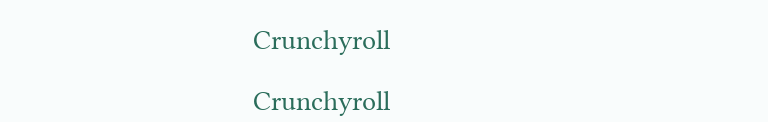Crunchyroll

Crunchyroll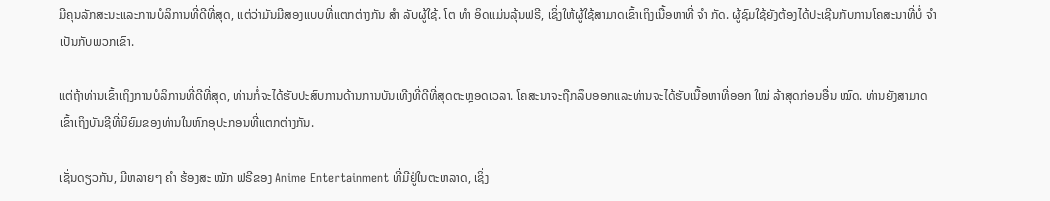ມີຄຸນລັກສະນະແລະການບໍລິການທີ່ດີທີ່ສຸດ, ແຕ່ວ່າມັນມີສອງແບບທີ່ແຕກຕ່າງກັນ ສຳ ລັບຜູ້ໃຊ້. ໂຕ ທຳ ອິດແມ່ນລຸ້ນຟຣີ, ເຊິ່ງໃຫ້ຜູ້ໃຊ້ສາມາດເຂົ້າເຖິງເນື້ອຫາທີ່ ຈຳ ກັດ. ຜູ້ຊົມໃຊ້ຍັງຕ້ອງໄດ້ປະເຊີນກັບການໂຄສະນາທີ່ບໍ່ ຈຳ ເປັນກັບພວກເຂົາ.

ແຕ່ຖ້າທ່ານເຂົ້າເຖິງການບໍລິການທີ່ດີທີ່ສຸດ, ທ່ານກໍ່ຈະໄດ້ຮັບປະສົບການດ້ານການບັນເທີງທີ່ດີທີ່ສຸດຕະຫຼອດເວລາ. ໂຄສະນາຈະຖືກລຶບອອກແລະທ່ານຈະໄດ້ຮັບເນື້ອຫາທີ່ອອກ ໃໝ່ ລ້າສຸດກ່ອນອື່ນ ໝົດ. ທ່ານຍັງສາມາດເຂົ້າເຖິງບັນຊີທີ່ນິຍົມຂອງທ່ານໃນຫົກອຸປະກອນທີ່ແຕກຕ່າງກັນ.

ເຊັ່ນດຽວກັນ, ມີຫລາຍໆ ຄຳ ຮ້ອງສະ ໝັກ ຟຣີຂອງ Anime Entertainment ທີ່ມີຢູ່ໃນຕະຫລາດ, ເຊິ່ງ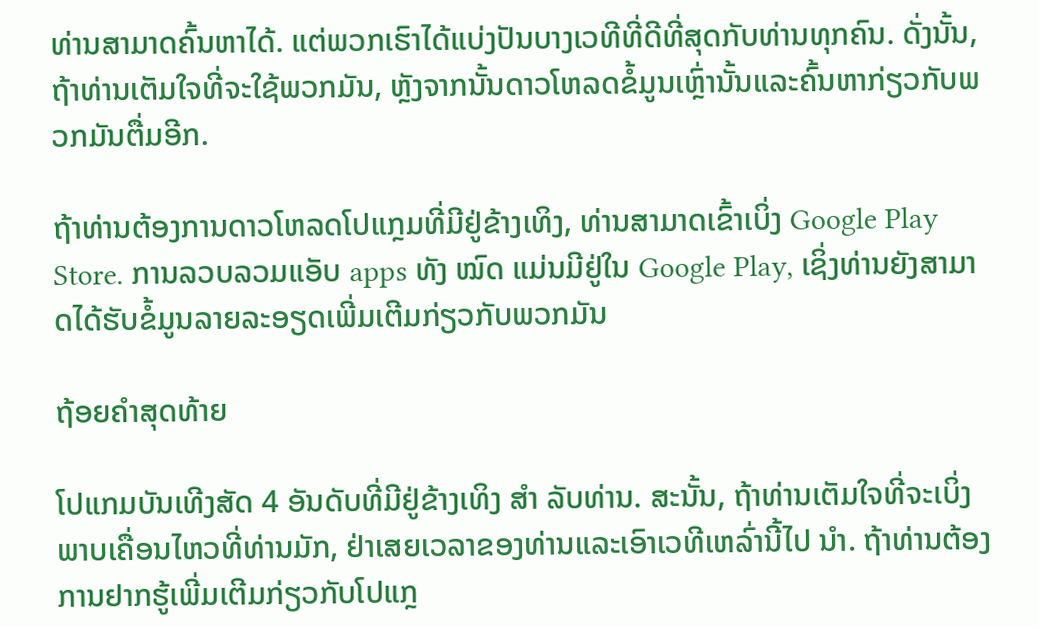ທ່ານສາມາດຄົ້ນຫາໄດ້. ແຕ່ພວກເຮົາໄດ້ແບ່ງປັນບາງເວທີທີ່ດີທີ່ສຸດກັບທ່ານທຸກຄົນ. ດັ່ງນັ້ນ, ຖ້າທ່ານເຕັມໃຈທີ່ຈະໃຊ້ພວກມັນ, ຫຼັງຈາກນັ້ນດາວໂຫລດຂໍ້ມູນເຫຼົ່ານັ້ນແລະຄົ້ນຫາກ່ຽວກັບພວກມັນຕື່ມອີກ.

ຖ້າທ່ານຕ້ອງການດາວໂຫລດໂປແກຼມທີ່ມີຢູ່ຂ້າງເທິງ, ທ່ານສາມາດເຂົ້າເບິ່ງ Google Play Store. ການລວບລວມແອັບ apps ທັງ ໝົດ ແມ່ນມີຢູ່ໃນ Google Play, ເຊິ່ງທ່ານຍັງສາມາດໄດ້ຮັບຂໍ້ມູນລາຍລະອຽດເພີ່ມເຕີມກ່ຽວກັບພວກມັນ

ຖ້ອຍຄໍາສຸດທ້າຍ

ໂປແກມບັນເທີງສັດ 4 ອັນດັບທີ່ມີຢູ່ຂ້າງເທິງ ສຳ ລັບທ່ານ. ສະນັ້ນ, ຖ້າທ່ານເຕັມໃຈທີ່ຈະເບິ່ງພາບເຄື່ອນໄຫວທີ່ທ່ານມັກ, ຢ່າເສຍເວລາຂອງທ່ານແລະເອົາເວທີເຫລົ່ານີ້ໄປ ນຳ. ຖ້າທ່ານຕ້ອງການຢາກຮູ້ເພີ່ມເຕີມກ່ຽວກັບໂປແກຼ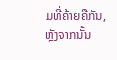ມທີ່ຄ້າຍຄືກັນ, ຫຼັງຈາກນັ້ນ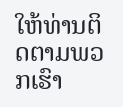ໃຫ້ທ່ານຕິດຕາມພວກເຮົາ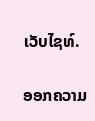ເວັບໄຊທ໌.

ອອກຄວາມ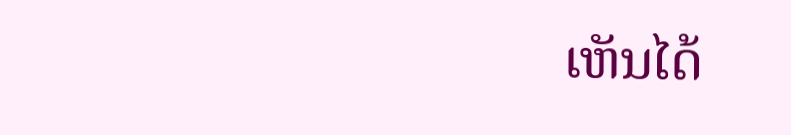ເຫັນໄດ້